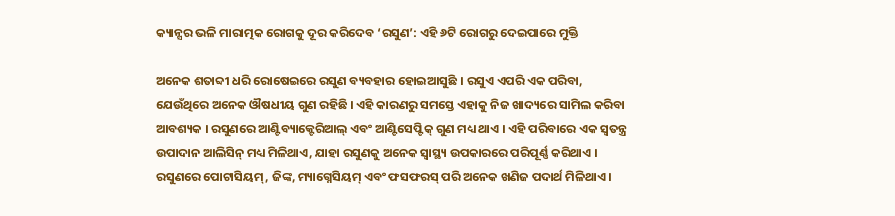କ୍ୟାନ୍ସର ଭଳି ମାରାତ୍ମକ ରୋଗକୁ ଦୂର କରିଦେବ ‘ରସୁଣ’: ଏହି ୬ଟି ରୋଗରୁ ଦେଇପାରେ ମୁକ୍ତି

ଅନେକ ଶତାବ୍ଦୀ ଧରି ରୋଷେଇରେ ରସୁଣ ବ୍ୟବହାର ହୋଇଆସୁଛି । ରସୁଏ ଏପରି ଏକ ପରିବା, ଯେଉଁଥିରେ ଅନେକ ଔଷଧୀୟ ଗୁଣ ରହିଛି । ଏହି କାରଣରୁ ସମସ୍ତେ ଏହାକୁ ନିଜ ଖାଦ୍ୟରେ ସାମିଲ କରିବା ଆବଶ୍ୟକ । ରସୁଣରେ ଆଣ୍ଟିବ୍ୟାକ୍ଟେରିଆଲ୍ ଏବଂ ଆଣ୍ଟିସେପ୍ଟିକ୍ ଗୁଣ ମଧ୍ୟ ଥାଏ । ଏହି ପରିବାରେ ଏକ ସ୍ୱତନ୍ତ୍ର ଉପାଦାନ ଆଲିସିନ୍ ମଧ୍ୟ ମିଳିଥାଏ, ଯାହା ରସୁଣକୁ ଅନେକ ସ୍ୱାସ୍ଥ୍ୟ ଉପକାରରେ ପରିପୂର୍ଣ୍ଣ କରିଥାଏ । ରସୁଣରେ ପୋଟାସିୟମ୍, ଜିଙ୍କ, ମ୍ୟାଗ୍ନେସିୟମ୍ ଏବଂ ଫସଫରସ୍ ପରି ଅନେକ ଖଣିଜ ପଦାର୍ଥ ମିଳିଥାଏ ।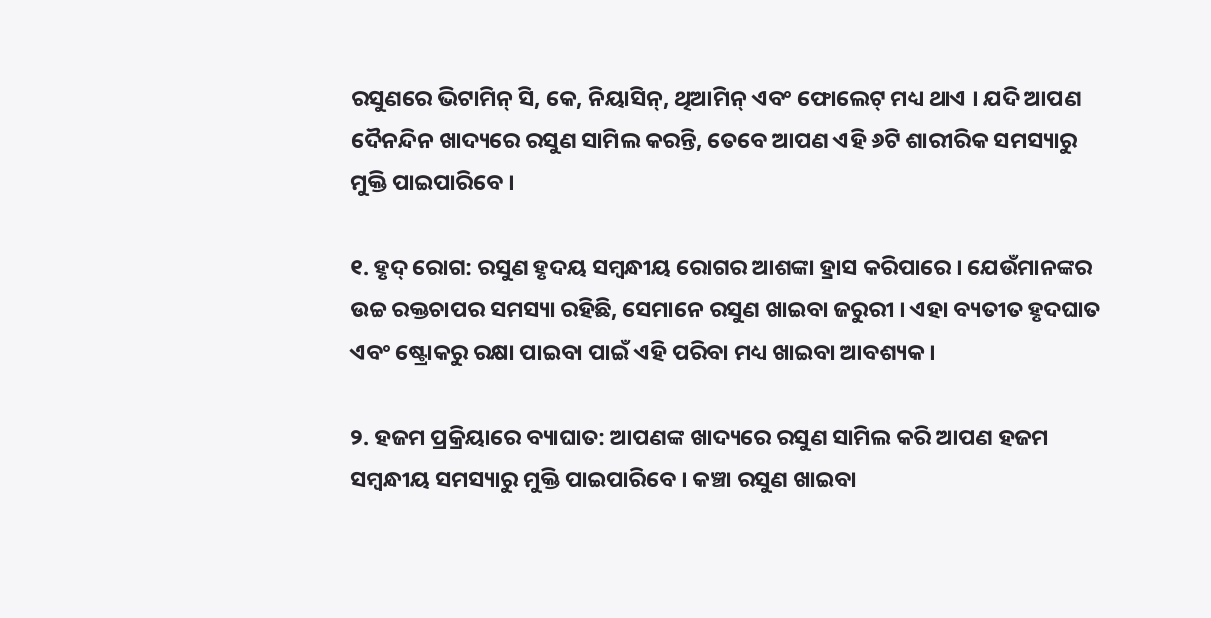ରସୁଣରେ ଭିଟାମିନ୍ ସି, କେ, ନିୟାସିନ୍, ଥିଆମିନ୍ ଏବଂ ଫୋଲେଟ୍ ମଧ୍ୟ ଥାଏ । ଯଦି ଆପଣ ଦୈନନ୍ଦିନ ଖାଦ୍ୟରେ ରସୁଣ ସାମିଲ କରନ୍ତି, ତେବେ ଆପଣ ଏହି ୬ଟି ଶାରୀରିକ ସମସ୍ୟାରୁ ମୁକ୍ତି ପାଇପାରିବେ ।

୧. ହୃଦ୍ ରୋଗ: ରସୁଣ ହୃଦୟ ସମ୍ବନ୍ଧୀୟ ରୋଗର ଆଶଙ୍କା ହ୍ରାସ କରିପାରେ । ଯେଉଁମାନଙ୍କର ଉଚ୍ଚ ରକ୍ତଚାପର ସମସ୍ୟା ରହିଛି, ସେମାନେ ରସୁଣ ଖାଇବା ଜରୁରୀ । ଏହା ବ୍ୟତୀତ ହୃଦଘାତ ଏବଂ ଷ୍ଟ୍ରୋକରୁ ରକ୍ଷା ପାଇବା ପାଇଁ ଏହି ପରିବା ମଧ୍ୟ ଖାଇବା ଆବଶ୍ୟକ ।

୨. ହଜମ ପ୍ରକ୍ରିୟାରେ ବ୍ୟାଘାତ: ଆପଣଙ୍କ ଖାଦ୍ୟରେ ରସୁଣ ସାମିଲ କରି ଆପଣ ହଜମ ସମ୍ବନ୍ଧୀୟ ସମସ୍ୟାରୁ ମୁକ୍ତି ପାଇପାରିବେ । କଞ୍ଚା ରସୁଣ ଖାଇବା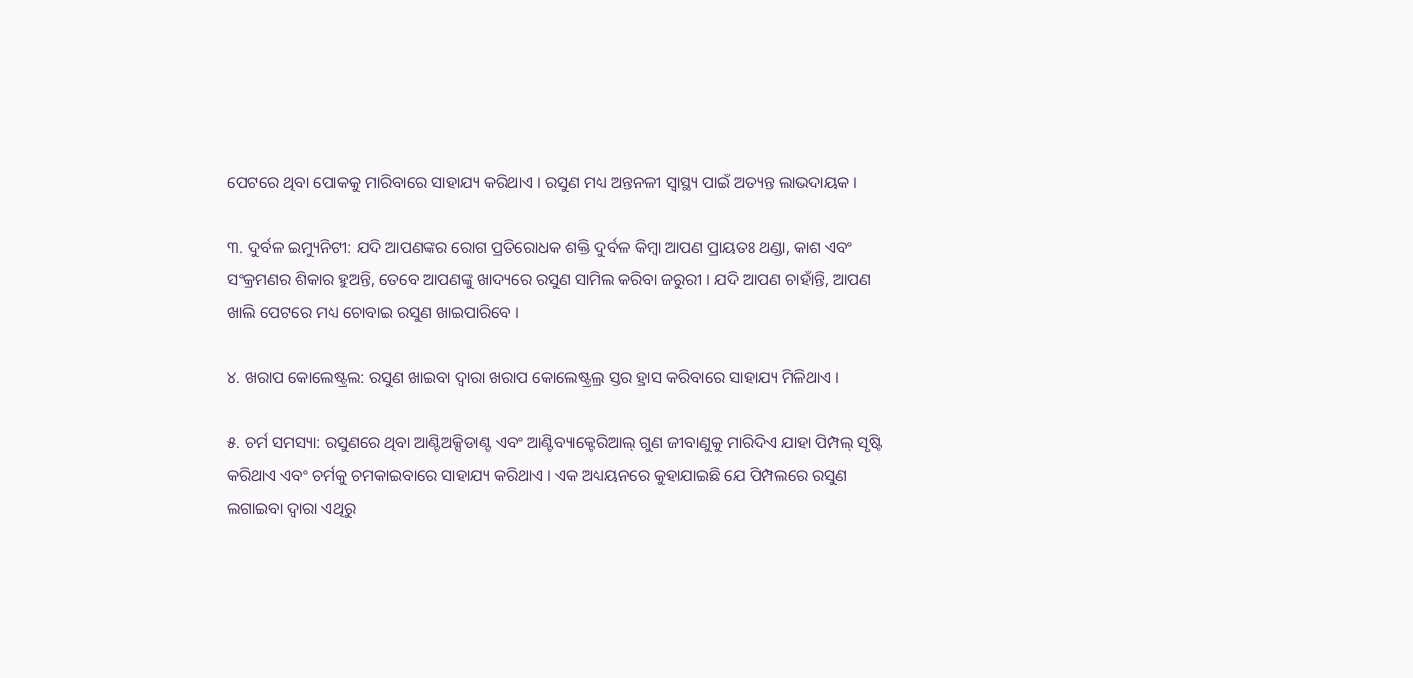ପେଟରେ ଥିବା ପୋକକୁ ମାରିବାରେ ସାହାଯ୍ୟ କରିଥାଏ । ରସୁଣ ମଧ୍ୟ ଅନ୍ତନଳୀ ସ୍ୱାସ୍ଥ୍ୟ ପାଇଁ ଅତ୍ୟନ୍ତ ଲାଭଦାୟକ ।

୩. ଦୁର୍ବଳ ଇମ୍ୟୁନିଟୀ: ଯଦି ଆପଣଙ୍କର ରୋଗ ପ୍ରତିରୋଧକ ଶକ୍ତି ଦୁର୍ବଳ କିମ୍ବା ଆପଣ ପ୍ରାୟତଃ ଥଣ୍ଡା, କାଶ ଏବଂ ସଂକ୍ରମଣର ଶିକାର ହୁଅନ୍ତି, ତେବେ ଆପଣଙ୍କୁ ଖାଦ୍ୟରେ ରସୁଣ ସାମିଲ କରିବା ଜରୁରୀ । ଯଦି ଆପଣ ଚାହାଁନ୍ତି, ଆପଣ ଖାଲି ପେଟରେ ମଧ୍ୟ ଚୋବାଇ ରସୁଣ ଖାଇପାରିବେ ।

୪. ଖରାପ କୋଲେଷ୍ଟ୍ରଲ: ରସୁଣ ଖାଇବା ଦ୍ୱାରା ଖରାପ କୋଲେଷ୍ଟ୍ରଲ୍ର ସ୍ତର ହ୍ରାସ କରିବାରେ ସାହାଯ୍ୟ ମିଳିଥାଏ ।

୫. ଚର୍ମ ସମସ୍ୟା: ରସୁଣରେ ଥିବା ଆଣ୍ଟିଅକ୍ସିଡାଣ୍ଟ ଏବଂ ଆଣ୍ଟିବ୍ୟାକ୍ଟେରିଆଲ୍ ଗୁଣ ଜୀବାଣୁକୁ ମାରିଦିଏ ଯାହା ପିମ୍ପଲ୍ ସୃଷ୍ଟି କରିଥାଏ ଏବଂ ଚର୍ମକୁ ଚମକାଇବାରେ ସାହାଯ୍ୟ କରିଥାଏ । ଏକ ଅଧ୍ୟୟନରେ କୁହାଯାଇଛି ଯେ ପିମ୍ପଲରେ ରସୁଣ ଲଗାଇବା ଦ୍ୱାରା ଏଥିରୁ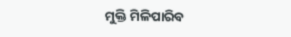ମୁକ୍ତି ମିଳିପାରିବ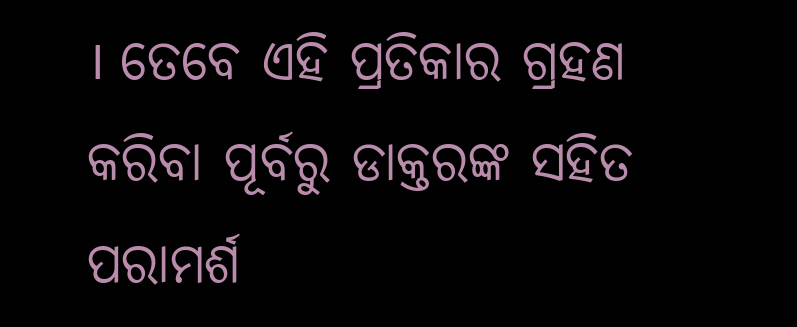। ତେବେ ଏହି ପ୍ରତିକାର ଗ୍ରହଣ କରିବା ପୂର୍ବରୁ ଡାକ୍ତରଙ୍କ ସହିତ ପରାମର୍ଶ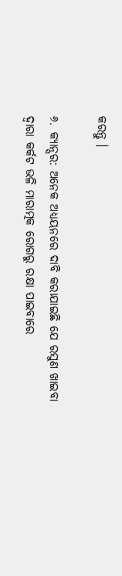କରନ୍ତୁ ।

୬. କ୍ୟାନ୍ସର: ଅନେକ ଅଧ୍ୟୟନରେ ଦାବି କରାଯାଇଛି ଯେ ରସୁଣ ଖାଇବା ଦ୍ୱାରା କର୍କଟ ଭଳି ମାରାତ୍ମକ ରୋଗରୁ ରକ୍ଷା ପାଇବାରେ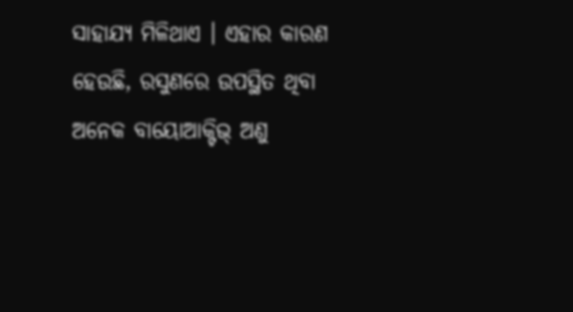ସାହାଯ୍ୟ ମିଳିଥାଏ । ଏହାର କାରଣ ହେଉଛି, ରସୁଣରେ ଉପସ୍ଥିତ ଥିବା ଅନେକ ବାୟୋଆକ୍ଟିଭ୍ ଅଣୁ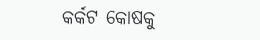କର୍କଟ କୋଷକୁ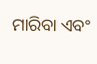ମାରିବା ଏବଂ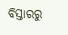ବିସ୍ତାରରୁ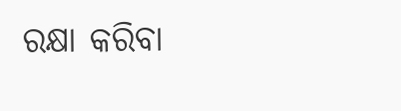ରକ୍ଷା କରିବା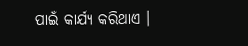ପାଇଁ କାର୍ଯ୍ୟ କରିଥାଏ ।